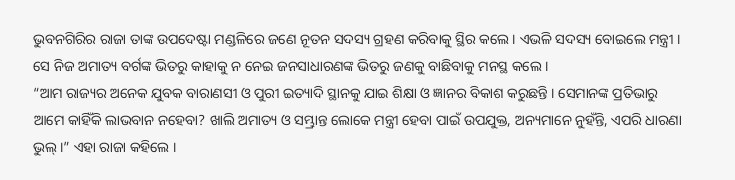ଭୁବନଗିରିର ରାଜା ତାଙ୍କ ଉପଦେଷ୍ଟା ମଣ୍ଡଳିରେ ଜଣେ ନୂତନ ସଦସ୍ୟ ଗ୍ରହଣ କରିବାକୁ ସ୍ଥିର କଲେ । ଏଭଳି ସଦସ୍ୟ ବୋଇଲେ ମନ୍ତ୍ରୀ । ସେ ନିଜ ଅମାତ୍ୟ ବର୍ଗଙ୍କ ଭିତରୁ କାହାକୁ ନ ନେଇ ଜନସାଧାରଣଙ୍କ ଭିତରୁ ଜଣକୁ ବାଛିବାକୁ ମନସ୍ଥ କଲେ ।
“ଆମ ରାଜ୍ୟର ଅନେକ ଯୁବକ ବାରାଣସୀ ଓ ପୁରୀ ଇତ୍ୟାଦି ସ୍ଥାନକୁ ଯାଇ ଶିକ୍ଷା ଓ ଜ୍ଞାନର ବିକାଶ କରୁଛନ୍ତି । ସେମାନଙ୍କ ପ୍ରତିଭାରୁ ଆମେ କାହିଁକି ଲାଭବାନ ନହେବା? ଖାଲି ଅମାତ୍ୟ ଓ ସମ୍ଭ୍ରାନ୍ତ ଲୋକେ ମନ୍ତ୍ରୀ ହେବା ପାଇଁ ଉପଯୁକ୍ତ, ଅନ୍ୟମାନେ ନୁହଁନ୍ତି, ଏପରି ଧାରଣା ଭୁଲ୍ ।” ଏହା ରାଜା କହିଲେ ।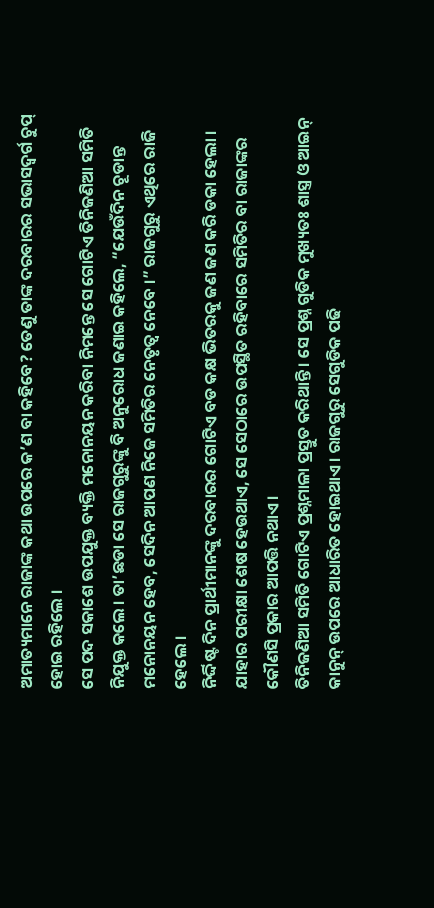ଅମାତ୍ୟମାନେ ରାଜାଙ୍କ କଥା ଉପରେ କ’ଣ ବା କହିବେ? ତେଣୁ ତାଙ୍କ ଦରବାରର ସଭାସଦ୍ବର୍ଗ ଚୁପ୍ ହୋଇ ରହିଲେ ।
ସେ ପଦ ସକାଶେ ଉପଯୁକ୍ତ ବ୍ୟକ୍ତି ମନୋନୟନ କରିବା ନିମନ୍ତେ ସେ ଗୋଟିଏ ତିନିଜଣିଆ ସମିତି ନିଯୁକ୍ତ କଲେ । ତା’ଛଡା ସେ ରାଜଗୁରୁଙ୍କୁ ବି ଅନୁରୋଧ ଜଣାଇ କହିଲେ, “ଯେଉଁଦିନ ଚୂଡାନ୍ତ ମନୋନୟନ ହେବ, ସେଦିନ ଆପଣ ନିଜେ ସମିତିର ନେତୃତ୍ୱ ନେବେ ।” ରାଜଗୁରୁ ଏଥିରେ ରାଜି ହେଲେ ।
ନିର୍ଦ୍ଦିଷ୍ଟ ଦିନ ପ୍ରାର୍ଥୀମାନଙ୍କୁ ଦରବାରର ଗୋଟିଏ ବଡ କକ୍ଷ ଭିତରକୁ ଜଣ ଜଣ କରି ଡକା ହେଲା । ଯାହାର ପରୀକ୍ଷା ଶେଷ ହେଉଥାଏ, ସେ ସେଠାରେ ଉପସ୍ଥିତ ରହିବାରେ ସମିତିର ବା ରାଜାଙ୍କର କୌଣସି ପ୍ରକାର ଆପତ୍ତି ନଥାଏ ।
ତିନିଜଣିଆ ସମିତି ଗୋଟିଏ ପ୍ରଶ୍ନମାଳା ପ୍ରସ୍ତୁତ କରିଥାନ୍ତି । ସେ ପ୍ରଶ୍ନ ଗୁଡିକ ମୁଖ୍ୟତଃ ଶାସ୍ତ୍ର ଓ ଆଇନ୍ କାନୁନ୍ ଉପରେ ଆଧାରିତ ହୋଇଥାଏ । ରାଜଗୁରୁ ସେଗୁଡିକ ପଢି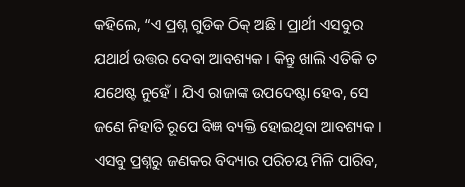କହିଲେ, “ଏ ପ୍ରଶ୍ନ ଗୁଡିକ ଠିକ୍ ଅଛି । ପ୍ରାର୍ଥୀ ଏସବୁର ଯଥାର୍ଥ ଉତ୍ତର ଦେବା ଆବଶ୍ୟକ । କିନ୍ତୁ ଖାଲି ଏତିକି ତ ଯଥେଷ୍ଟ ନୁହେଁ । ଯିଏ ରାଜାଙ୍କ ଉପଦେଷ୍ଟା ହେବ, ସେ ଜଣେ ନିହାତି ରୂପେ ବିଜ୍ଞ ବ୍ୟକ୍ତି ହୋଇଥିବା ଆବଶ୍ୟକ । ଏସବୁ ପ୍ରଶ୍ନରୁ ଜଣକର ବିଦ୍ୟାର ପରିଚୟ ମିଳି ପାରିବ,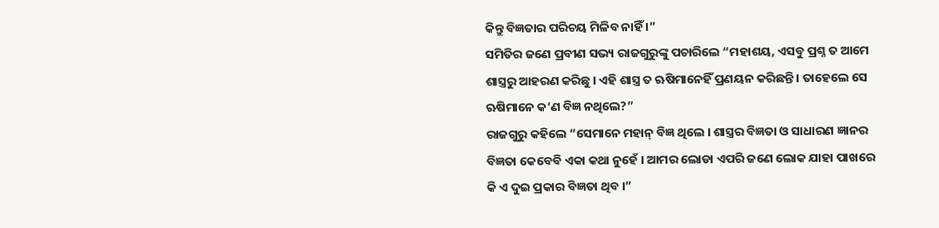କିନ୍ତୁ ବିଜ୍ଞତାର ପରିଚୟ ମିଳିବ ନାହିଁ ।”
ସମିତିର ଜଣେ ପ୍ରବୀଣ ସଭ୍ୟ ରାଜଗୁରୁଙ୍କୁ ପଚାରିଲେ “ମହାଶୟ, ଏସବୁ ପ୍ରଶ୍ନ ତ ଆମେ ଶାସ୍ତ୍ରରୁ ଆହରଣ କରିଛୁ । ଏହି ଶାସ୍ତ୍ର ତ ଋଷିମାନେହିଁ ପ୍ରଣୟନ କରିଛନ୍ତି । ତାହେଲେ ସେ ଋଷିମାନେ କ’ଣ ବିଜ୍ଞ ନଥିଲେ?”
ରାଜଗୁରୁ କହିଲେ “ସେମାନେ ମହାନ୍ ବିଜ୍ଞ ଥିଲେ । ଶାସ୍ତ୍ରର ବିଜ୍ଞତା ଓ ସାଧାରଣ ଜ୍ଞାନର ବିଜ୍ଞତା କେବେବି ଏକା କଥା ନୁହେଁ । ଆମର ଲୋଡା ଏପରି ଜଣେ ଲୋକ ଯାହା ପାଖରେ କି ଏ ଦୁଇ ପ୍ରକାର ବିଜ୍ଞତା ଥିବ ।”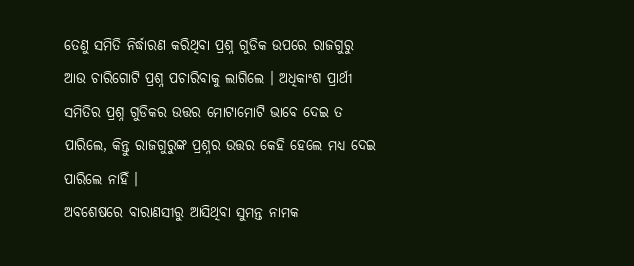ତେଣୁ ସମିତି ନିର୍ଦ୍ଧାରଣ କରିଥିବା ପ୍ରଶ୍ନ ଗୁଡିକ ଉପରେ ରାଜଗୁରୁ ଆଉ ଚାରିଗୋଟି ପ୍ରଶ୍ନ ପଚାରିବାକୁ ଲାଗିଲେ । ଅଧିକାଂଶ ପ୍ରାର୍ଥୀ ସମିତିର ପ୍ରଶ୍ନ ଗୁଡିକର ଉତ୍ତର ମୋଟାମୋଟି ଭାବେ ଦେଇ ତ ପାରିଲେ, କିନ୍ତୁ ରାଜଗୁରୁଙ୍କ ପ୍ରଶ୍ନର ଉତ୍ତର କେହି ହେଲେ ମଧ୍ୟ ଦେଇ ପାରିଲେ ନାହିଁ ।
ଅବଶେଷରେ ବାରାଣସୀରୁ ଆସିଥିବା ସୁମନ୍ତ ନାମକ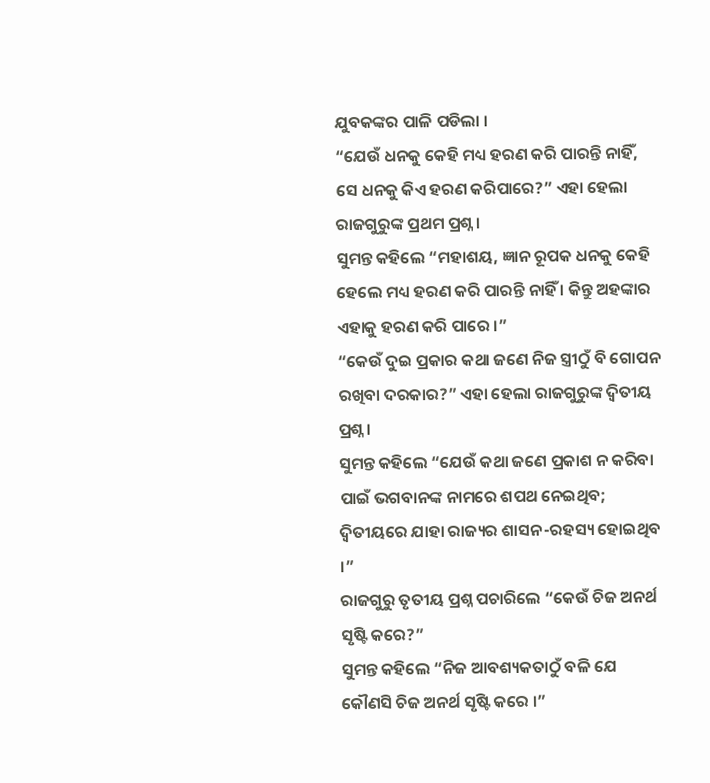ଯୁବକଙ୍କର ପାଳି ପଡିଲା ।
“ଯେଉଁ ଧନକୁ କେହି ମଧ୍ୟ ହରଣ କରି ପାରନ୍ତି ନାହିଁ, ସେ ଧନକୁ କିଏ ହରଣ କରିପାରେ?” ଏହା ହେଲା ରାଜଗୁରୁଙ୍କ ପ୍ରଥମ ପ୍ରଶ୍ନ ।
ସୁମନ୍ତ କହିଲେ “ମହାଶୟ, ଜ୍ଞାନ ରୂପକ ଧନକୁ କେହି ହେଲେ ମଧ୍ୟ ହରଣ କରି ପାରନ୍ତି ନାହିଁ । କିନ୍ତୁ ଅହଙ୍କାର ଏହାକୁ ହରଣ କରି ପାରେ ।”
“କେଉଁ ଦୁଇ ପ୍ରକାର କଥା ଜଣେ ନିଜ ସ୍ତ୍ରୀଠୁଁ ବି ଗୋପନ ରଖିବା ଦରକାର?” ଏହା ହେଲା ରାଜଗୁରୁଙ୍କ ଦ୍ୱିତୀୟ ପ୍ରଶ୍ନ ।
ସୁମନ୍ତ କହିଲେ “ଯେଉଁ କଥା ଜଣେ ପ୍ରକାଶ ନ କରିବା ପାଇଁ ଭଗବାନଙ୍କ ନାମରେ ଶପଥ ନେଇଥିବ; ଦ୍ୱିତୀୟରେ ଯାହା ରାଜ୍ୟର ଶାସନ-ରହସ୍ୟ ହୋଇଥିବ ।”
ରାଜଗୁରୁ ତୃତୀୟ ପ୍ରଶ୍ନ ପଚାରିଲେ “କେଉଁ ଚିଜ ଅନର୍ଥ ସୃଷ୍ଟି କରେ?”
ସୁମନ୍ତ କହିଲେ “ନିଜ ଆବଶ୍ୟକତାଠୁଁ ବଳି ଯେ କୌଣସି ଚିଜ ଅନର୍ଥ ସୃଷ୍ଟି କରେ ।”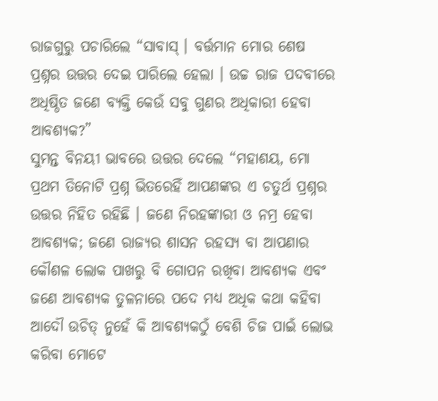ରାଜଗୁରୁ ପଚାରିଲେ “ସାବାସ୍ । ବର୍ତ୍ତମାନ ମୋର ଶେଷ ପ୍ରଶ୍ନର ଉତ୍ତର ଦେଇ ପାରିଲେ ହେଲା । ଉଚ୍ଚ ରାଜ ପଦବୀରେ ଅଧିଷ୍ଠିତ ଜଣେ ବ୍ୟକ୍ତି କେଉଁ ସବୁ ଗୁଣର ଅଧିକାରୀ ହେବା ଆବଶ୍ୟକ?”
ସୁମନ୍ତ ବିନୟୀ ଭାବରେ ଉତ୍ତର ଦେଲେ “ମହାଶୟ, ମୋ ପ୍ରଥମ ତିନୋଟି ପ୍ରଶ୍ନ ଭିତରେହିଁ ଆପଣଙ୍କର ଏ ଚତୁର୍ଥ ପ୍ରଶ୍ନର ଉତ୍ତର ନିହିତ ରହିଛି । ଜଣେ ନିରହଙ୍କାରୀ ଓ ନମ୍ର ହେବା ଆବଶ୍ୟକ; ଜଣେ ରାଜ୍ୟର ଶାସନ ରହସ୍ୟ ବା ଆପଣାର କୌଶଳ ଲୋକ ପାଖରୁ ବି ଗୋପନ ରଖିବା ଆବଶ୍ୟକ ଏବଂ ଜଣେ ଆବଶ୍ୟକ ତୁଳନାରେ ପଦେ ମଧ୍ୟ ଅଧିକ କଥା କହିବା ଆଦୌ ଉଚିତ୍ ନୁହେଁ କି ଆବଶ୍ୟକଠୁଁ ବେଶି ଚିଜ ପାଇଁ ଲୋଭ କରିବା ମୋଟେ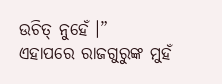ଉଚିତ୍ ନୁହେଁ ।”
ଏହାପରେ ରାଜଗୁରୁଙ୍କ ମୁହଁ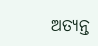ଅତ୍ୟନ୍ତ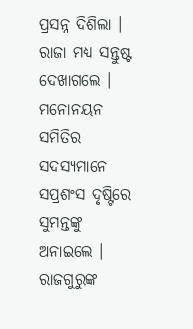ପ୍ରସନ୍ନ ଦିଶିଲା । ରାଜା ମଧ୍ୟ ସନ୍ତୁଷ୍ଟ ଦେଖାଗଲେ । ମନୋନୟନ ସମିତିର ସଦସ୍ୟମାନେ ସପ୍ରଶଂସ ଦୃଷ୍ଟିରେ ସୁମନ୍ତଙ୍କୁ ଅନାଇଲେ ।
ରାଜଗୁରୁଙ୍କ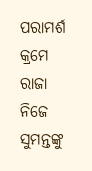ପରାମର୍ଶ କ୍ରମେ ରାଜା ନିଜେ ସୁମନ୍ତଙ୍କୁ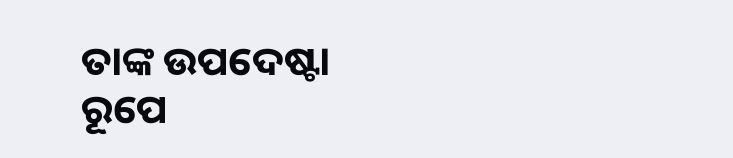ତାଙ୍କ ଉପଦେଷ୍ଟା ରୂପେ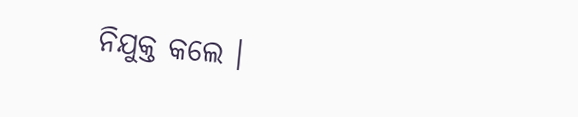ନିଯୁକ୍ତ କଲେ ।